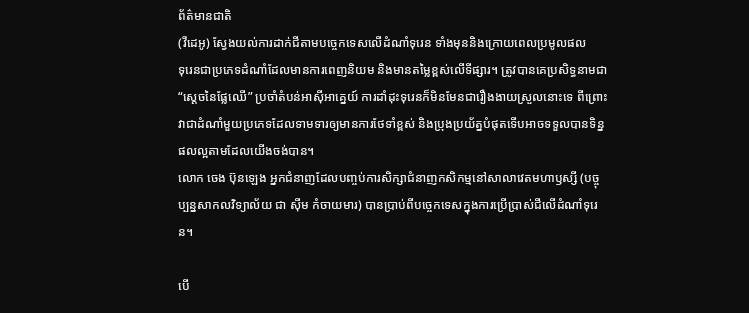ព័ត៌មានជាតិ
(វីដេអូ) ស្វែងយល់ការដាក់ជីតាមបច្ចេកទេសលើដំណាំទុរេន ទាំងមុននិងក្រោយពេលប្រមូលផល
ទុរេនជាប្រភេទដំណាំដែលមានការពេញនិយម និងមានតម្លៃខ្ពស់លើទីផ្សារ។ ត្រូវបានគេប្រសិទ្ធនាមជា “ស្ដេចនៃផ្លែឈើ” ប្រចាំតំបន់អាស៊ីអាគ្នេយ៍ ការដាំដុះទុរេនក៏មិនមែនជារឿងងាយស្រួលនោះទេ ពីព្រោះវាជាដំណាំមួយប្រភេទដែលទាមទារឲ្យមានការថែទាំខ្ពស់ និងប្រុងប្រយ័ត្នបំផុតទើបអាចទទួលបានទិន្នផលល្អតាមដែលយើងចង់បាន។
លោក ចេង ប៊ុនឡេង អ្នកជំនាញដែលបញ្ចប់ការសិក្សាជំនាញកសិកម្មនៅសាលាវេតមហាឫស្សី (បច្ចុប្បន្នសាកលវិទ្យាល័យ ជា ស៊ីម កំចាយមារ) បានប្រាប់ពីបច្ចេកទេសក្នុងការប្រើប្រាស់ជីលើដំណាំទុរេន។

បើ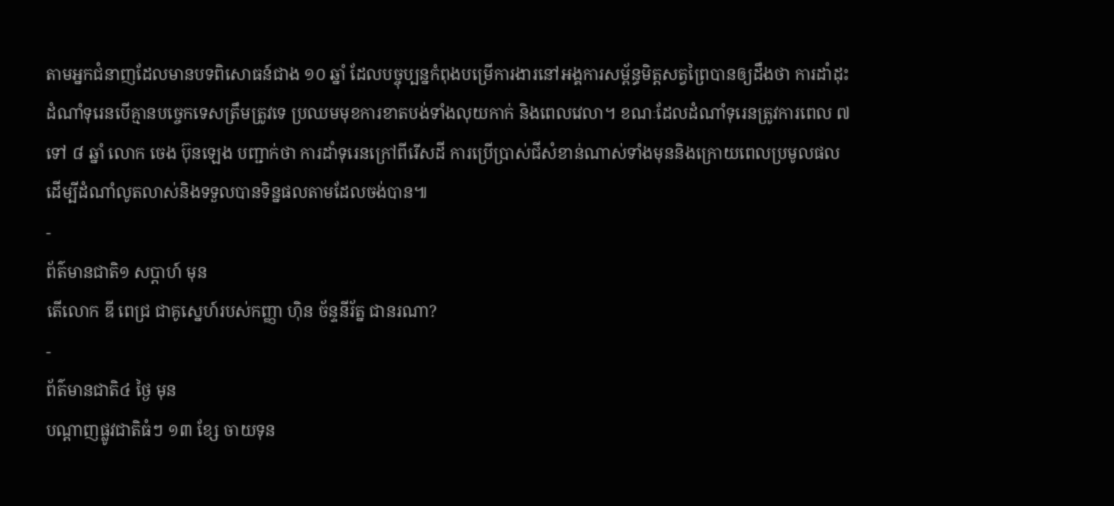តាមអ្នកជំនាញដែលមានបទពិសោធន៍ជាង ១០ ឆ្នាំ ដែលបច្ចុប្បន្នកំពុងបម្រើការងារនៅអង្គការសម្ព័ន្ធមិត្តសត្វព្រៃបានឲ្យដឹងថា ការដាំដុះដំណាំទុរេនបើគ្មានបច្ចេកទេសត្រឹមត្រូវទេ ប្រឈមមុខការខាតបង់ទាំងលុយកាក់ និងពេលវេលា។ ខណៈដែលដំណាំទុរេនត្រូវការពេល ៧ ទៅ ៨ ឆ្នាំ លោក ចេង ប៊ុនឡេង បញ្ជាក់ថា ការដាំទុរេនក្រៅពីរើសដី ការប្រើប្រាស់ជីសំខាន់ណាស់ទាំងមុននិងក្រោយពេលប្រមូលផល ដើម្បីដំណាំលូតលាស់និងទទួលបានទិន្នផលតាមដែលចង់បាន៕
-
ព័ត៌មានជាតិ១ សប្តាហ៍ មុន
តើលោក ឌី ពេជ្រ ជាគូស្នេហ៍របស់កញ្ញា ហ៊ិន ច័ន្ទនីរ័ត្ន ជានរណា?
-
ព័ត៌មានជាតិ៤ ថ្ងៃ មុន
បណ្តាញផ្លូវជាតិធំៗ ១៣ ខ្សែ ចាយទុន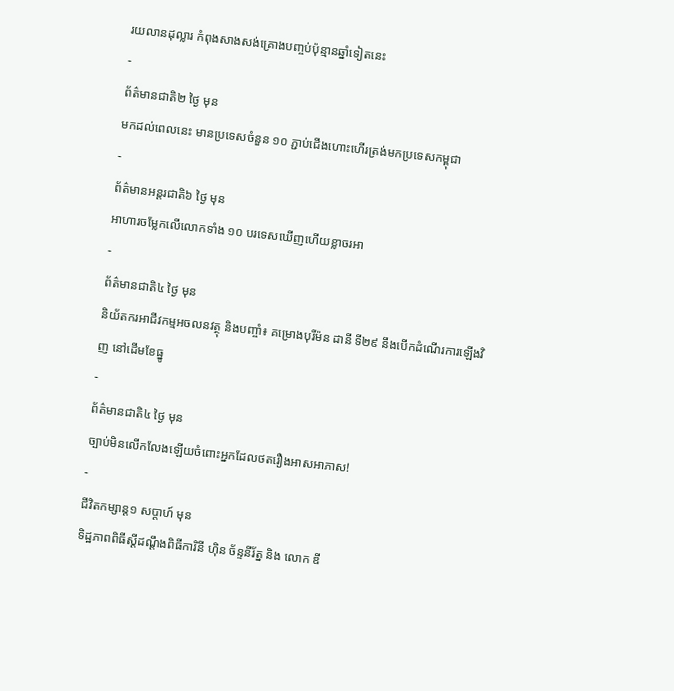រយលានដុល្លារ កំពុងសាងសង់គ្រោងបញ្ចប់ប៉ុន្មានឆ្នាំទៀតនេះ
-
ព័ត៌មានជាតិ២ ថ្ងៃ មុន
មកដល់ពេលនេះ មានប្រទេសចំនួន ១០ ភ្ជាប់ជើងហោះហើរត្រង់មកប្រទេសកម្ពុជា
-
ព័ត៌មានអន្ដរជាតិ៦ ថ្ងៃ មុន
អាហារចម្លែកលើលោកទាំង ១០ បរទេសឃើញហើយខ្លាចរអា
-
ព័ត៌មានជាតិ៤ ថ្ងៃ មុន
និយ័តករអាជីវកម្មអចលនវត្ថុ និងបញ្ចាំ៖ គម្រោងបុរីម៉ន ដានី ទី២៩ នឹងបើកដំណើរការឡើងវិញ នៅដើមខែធ្នូ
-
ព័ត៌មានជាតិ៤ ថ្ងៃ មុន
ច្បាប់មិនលើកលែងឡើយចំពោះអ្នកដែលថតរឿងអាសអាភាស!
-
ជីវិតកម្សាន្ដ១ សប្តាហ៍ មុន
ទិដ្ឋភាពពិធីស្ដីដណ្ដឹងពិធីការិនី ហ៊ិន ច័ន្ទនីរ័ត្ន និង លោក ឌី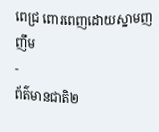ពេជ្រ ពោរពេញដោយស្នាមញញឹម
-
ព័ត៌មានជាតិ២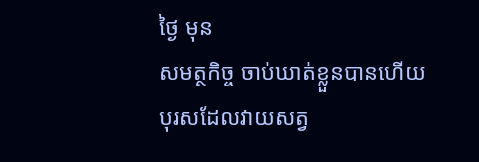ថ្ងៃ មុន
សមត្ថកិច្ច ចាប់ឃាត់ខ្លួនបានហើយ បុរសដែលវាយសត្វ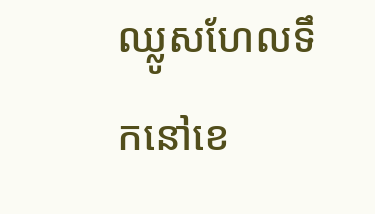ឈ្លូសហែលទឹកនៅខេ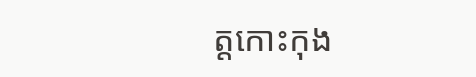ត្តកោះកុង